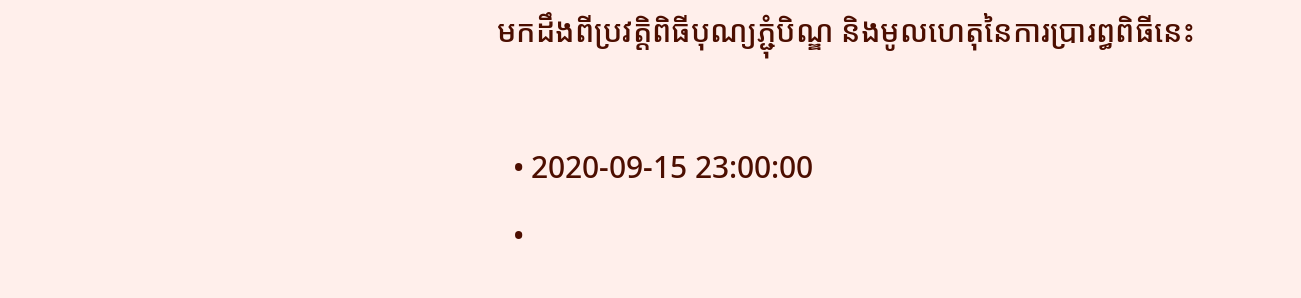មកដឹងពីប្រវត្តិពិធីបុណ្យភ្ជុំបិណ្ឌ និងមូលហេតុនៃការប្រារព្ធពិធីនេះ

  • 2020-09-15 23:00:00
  •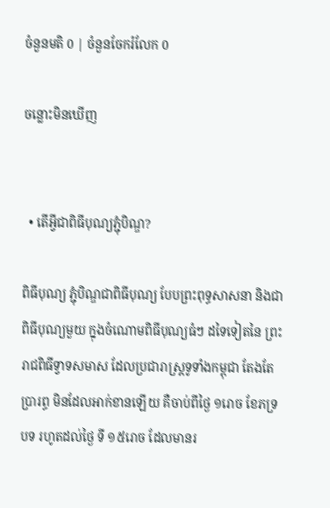ចំនួនមតិ 0 | ចំនួនចែករំលែក 0

ចន្លោះមិនឃើញ


  • តើអ្វីជាពិធីបុណ្យភ្ជុំបិណ្ឌ?

ពិធីបុណ្យ ភ្ជុំបិណ្ឌជាពិធីបុណ្យ បែបព្រះពុទ្ធសាសនា និងជាពិធីបុណ្យមួយ ក្នុងចំណោមពិធីបុណ្យធំៗ ដទៃទៀតនៃ ព្រះរាជពិធីទ្វាទសមាស ដែលប្រជារាស្ដ្រទូទាំងកម្ពុជា តែងតែប្រារព្ធ មិនដែលអាក់ខានឡើយ គឺចាប់ពីថ្ងៃ ១រោច ខែភទ្របទ រហូតដល់ថ្ងៃ ទី ១៥រោច ដែលមានរ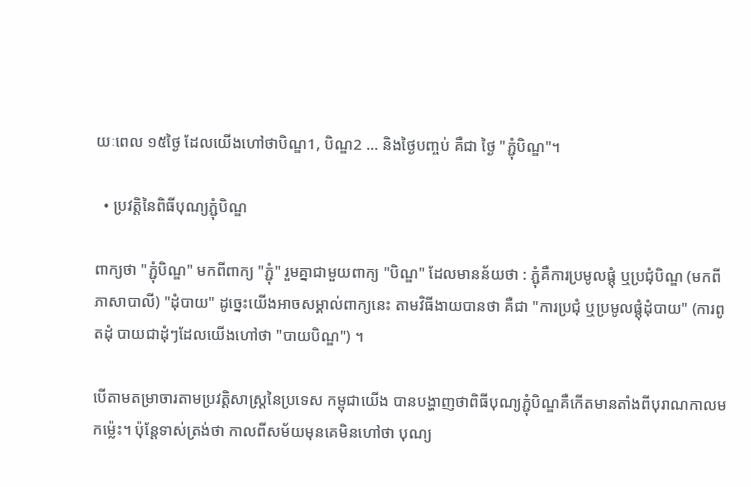យៈពេល ១៥ថ្ងៃ ដែលយើងហៅថាបិណ្ឌ1, បិណ្ឌ2 ... និងថ្ងៃបញ្ចប់ គឺជា ថ្ងៃ "ភ្ជុំបិណ្ឌ"។

  • ប្រវត្តិនៃពិធីបុណ្យភ្ជុំបិណ្ឌ

ពាក្យថា "ភ្ជុំបិណ្ឌ" មកពីពាក្យ "ភ្ជុំ" រួមគ្នាជាមួយពាក្យ "បិណ្ឌ" ដែលមានន័យថា : ភ្ជុំគឺការប្រមូលផ្តុំ ឬប្រជុំបិណ្ឌ (មកពីភាសាបាលី) "ដុំបាយ" ដូចេ្នះយើងអាចសម្គាល់ពាក្យនេះ តាមវិធីងាយបានថា គឺជា "ការប្រជុំ ឬប្រមូលផ្តុំដុំបាយ" (ការពូតដុំ បាយជាដុំៗដែលយើងហៅថា "បាយបិណ្ឌ") ។

បើតាមតម្រាចារតាមប្រវត្តិសាស្ត្រនៃប្រទេស កម្ពុជាយើង បានបង្ហាញថាពិធីបុណ្យភ្ជុំបិណ្ឌគឺកើតមានតាំងពីបុរាណកាលមកម្ល៉េះ។ ប៉ុន្តែទាស់ត្រង់ថា កាលពីសម័យមុនគេមិនហៅថា បុណ្យ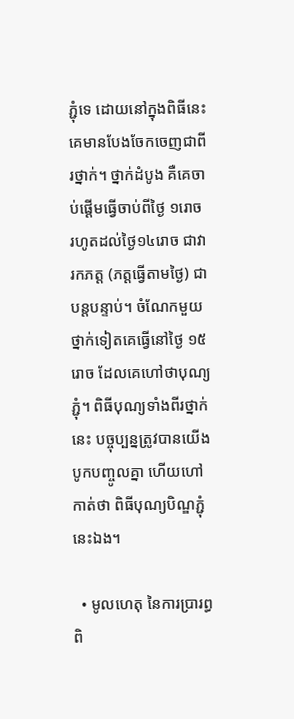ភ្ជុំទេ ដោយនៅក្នុងពិធីនេះគេមានបែងចែកចេញជាពីរថ្នាក់។ ថ្នាក់ដំបូង គឺគេចាប់ផ្ដើមធ្វើចាប់ពីថ្ងៃ ១រោច រហូតដល់ថ្ងៃ១៤រោច ជាវារកភត្ត (ភត្តធ្វើតាមថ្ងៃ) ជាបន្តបន្ទាប់។ ចំណែកមួយថ្នាក់ទៀតគេធ្វើនៅថ្ងៃ ១៥រោច ដែលគេហៅថាបុណ្យភ្ជុំ។ ពិធីបុណ្យទាំងពីរថ្នាក់នេះ បច្ចុប្បន្នត្រូវបានយើងបូកបញ្ចូលគ្នា ហើយហៅកាត់ថា ពិធីបុណ្យបិណ្ឌភ្ជុំនេះឯង។

  • មូលហេតុ នៃការប្រារព្ធពិ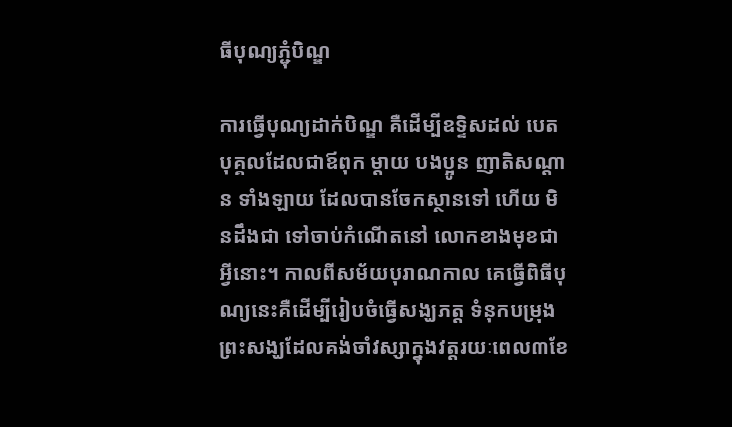ធីបុណ្យភ្ជុំបិណ្ឌ

ការធ្វើបុណ្យដាក់បិណ្ឌ គឺដើម្បីឧទ្ទិសដល់ បេតបុគ្គលដែលជាឪពុក ម្តាយ បងប្អូន ញាតិសណ្តាន ទាំងឡាយ ដែលបានចែកស្ថានទៅ ហើយ មិនដឹងជា ទៅចាប់កំណើតនៅ លោកខាងមុខជាអ្វីនោះ។ កាលពីសម័យបុរាណកាល គេធ្វើពិធីបុណ្យនេះគឺដើម្បីរៀបចំធ្វើសង្ឃភត្ត ទំនុកបម្រុងព្រះសង្ឃដែលគង់ចាំវស្សាក្នុងវត្តរយៈពេល៣ខែ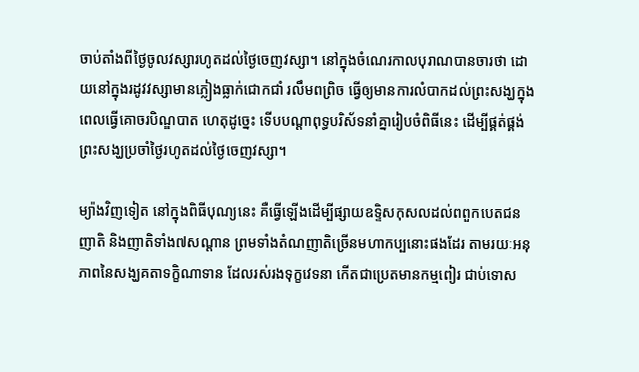ចាប់តាំងពីថ្ងៃចូលវស្សារហូតដល់ថ្ងៃចេញវស្សា។ នៅក្នុងចំណេរកាលបុរាណបានចារថា ដោយនៅក្នុងរដូវវស្សាមានភ្លៀងធ្លាក់ជោកជាំ រលឹមពព្រិច ធ្វើឲ្យមានការលំបាកដល់ព្រះសង្ឃក្នុងពេលធ្វើគោចរបិណ្ឌបាត ហេតុដូច្នេះ ទើបបណ្ដាពុទ្ធបរិស័ទនាំគ្នារៀបចំពិធីនេះ ដើម្បីផ្គត់ផ្គង់ព្រះសង្ឃប្រចាំថ្ងៃរហូតដល់ថ្ងៃចេញវស្សា។

ម្យ៉ាងវិញទៀត នៅក្នុងពិធីបុណ្យនេះ គឺធ្វើឡើងដើម្បីផ្សាយឧទ្ទិសកុសលដល់ពពួកបេតជនញាតិ និងញាតិទាំង៧សណ្ដាន ព្រមទាំងតំណញាតិច្រើនមហាកប្បនោះផងដែរ តាមរយៈអនុភាពនៃសង្ឃគតាទក្ខិណាទាន ដែលរស់រងទុក្ខវេទនា កើតជាប្រេតមានកម្មពៀរ ជាប់ទោស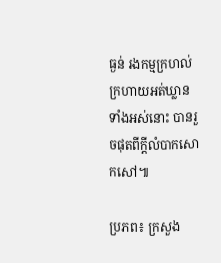ធ្ងន់ រងកម្មក្រហល់ក្រហាយអត់ឃ្លានទាំងអស់នោះ បានរួចផុតពីក្ដីលំបាកសោកសៅ៕

ប្រភព៖ ក្រសួង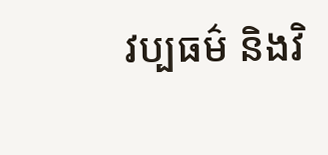វប្បធម៌ និងវិ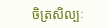ចិត្រសិល្បៈ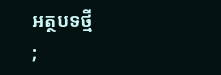អត្ថបទថ្មី
;